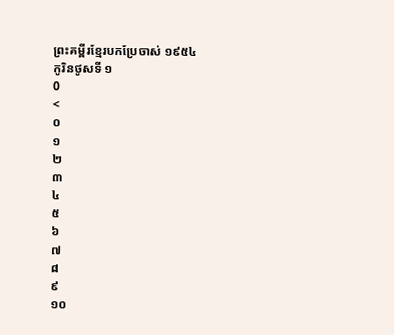ព្រះគម្ពីរខ្មែរបកប្រែចាស់ ១៩៥៤
កូរិនថូសទី ១
0
<
០
១
២
៣
៤
៥
៦
៧
៨
៩
១០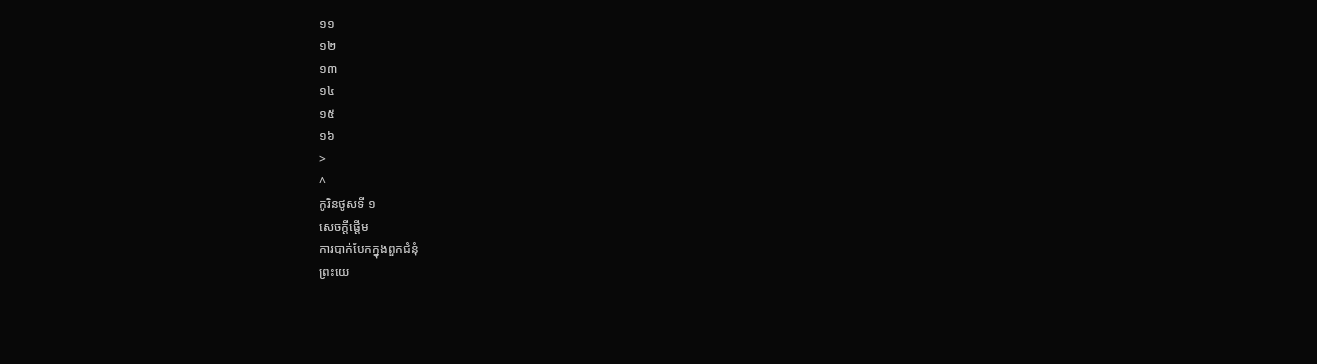១១
១២
១៣
១៤
១៥
១៦
>
^
កូរិនថូសទី ១
សេចក្តីផ្តើម
ការបាក់បែកក្នុងពួកជំនុំ
ព្រះយេ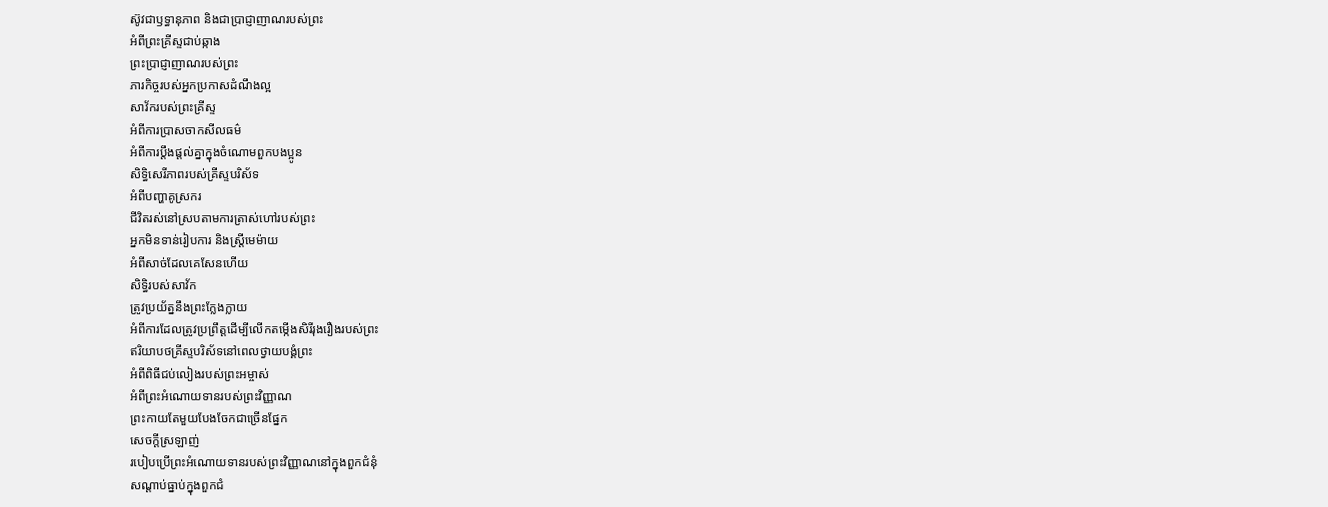ស៊ូវជាឫទ្ធានុភាព និងជាប្រាជ្ញាញាណរបស់ព្រះ
អំពីព្រះគ្រីស្ទជាប់ឆ្កាង
ព្រះប្រាជ្ញាញាណរបស់ព្រះ
ភារកិច្ចរបស់អ្នកប្រកាសដំណឹងល្អ
សាវ័ករបស់ព្រះគ្រីស្ទ
អំពីការប្រាសចាកសីលធម៌
អំពីការប្តឹងផ្តល់គ្នាក្នុងចំណោមពួកបងប្អូន
សិទ្ធិសេរីភាពរបស់គ្រីស្ទបរិស័ទ
អំពីបញ្ហាគូស្រករ
ជីវិតរស់នៅស្របតាមការត្រាស់ហៅរបស់ព្រះ
អ្នកមិនទាន់រៀបការ និងស្ត្រីមេម៉ាយ
អំពីសាច់ដែលគេសែនហើយ
សិទ្ធិរបស់សាវ័ក
ត្រូវប្រយ័ត្ននឹងព្រះក្លែងក្លាយ
អំពីការដែលត្រូវប្រព្រឹត្តដើម្បីលើកតម្កើងសិរីរុងរឿងរបស់ព្រះ
ឥរិយាបថគ្រីស្ទបរិស័ទនៅពេលថ្វាយបង្គំព្រះ
អំពីពិធីជប់លៀងរបស់ព្រះអម្ចាស់
អំពីព្រះអំណោយទានរបស់ព្រះវិញ្ញាណ
ព្រះកាយតែមួយបែងចែកជាច្រើនផ្នែក
សេចក្តីស្រឡាញ់
របៀបប្រើព្រះអំណោយទានរបស់ព្រះវិញ្ញាណនៅក្នុងពួកជំនុំ
សណ្តាប់ធ្នាប់ក្នុងពួកជំ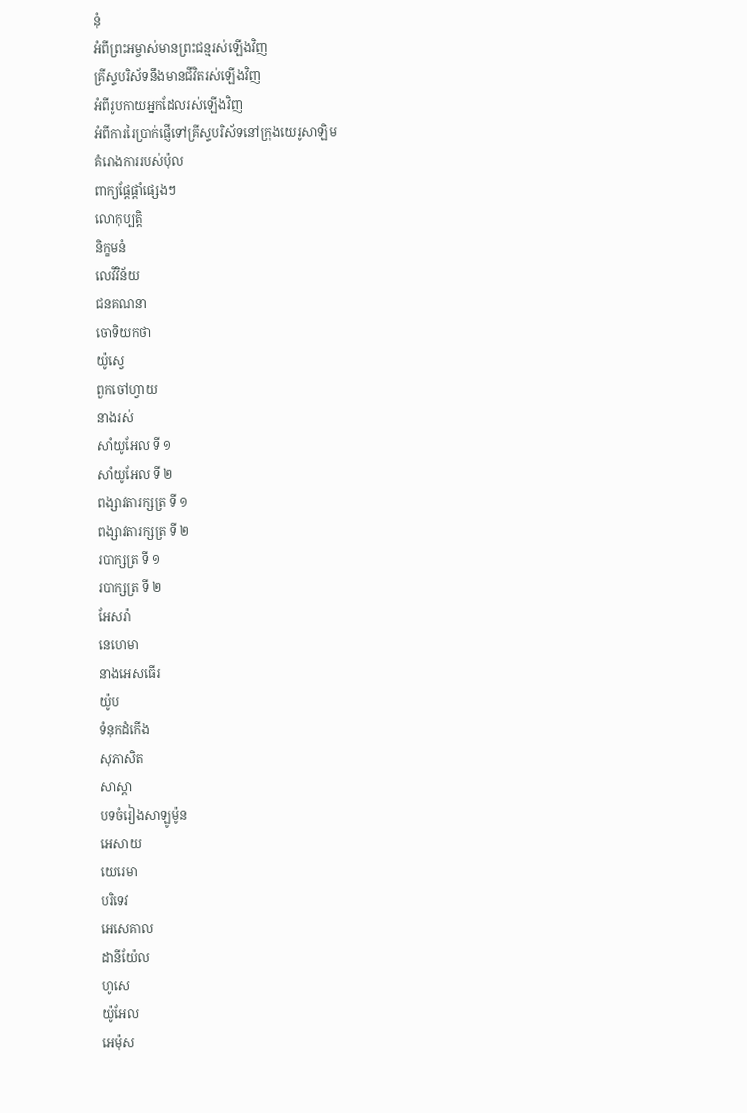នុំ
អំពីព្រះអម្ចាស់មានព្រះជន្មរស់ឡើងវិញ
គ្រីស្ទបរិស័ទនឹងមានជីវិតរស់ឡើងវិញ
អំពីរូបកាយអ្នកដែលរស់ឡើងវិញ
អំពីការរៃប្រាក់ផ្ញើទៅគ្រីស្ទបរិស័ទនៅក្រុងយេរូសាឡិម
គំរោងការរបស់ប៉ុល
ពាក្យផ្តែផ្តាំផ្សេងៗ
លោកុប្បត្តិ
និក្ខមនំ
លេវីវិន័យ
ជនគណនា
ចោទិយកថា
យ៉ូស្វេ
ពួកចៅហ្វាយ
នាងរស់
សាំយូអែល ទី ១
សាំយូអែល ទី ២
ពង្សាវតារក្សត្រ ទី ១
ពង្សាវតារក្សត្រ ទី ២
របាក្សត្រ ទី ១
របាក្សត្រ ទី ២
អែសរ៉ា
នេហេមា
នាងអេសធើរ
យ៉ូប
ទំនុកដំកើង
សុភាសិត
សាស្តា
បទចំរៀងសាឡូម៉ូន
អេសាយ
យេរេមា
បរិទេវ
អេសេគាល
ដានីយ៉ែល
ហូសេ
យ៉ូអែល
អេម៉ុស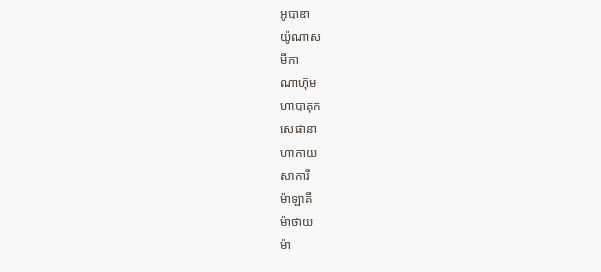អូបាឌា
យ៉ូណាស
មីកា
ណាហ៊ុម
ហាបាគុក
សេផានា
ហាកាយ
សាការី
ម៉ាឡាគី
ម៉ាថាយ
ម៉ា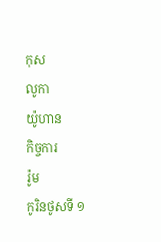កុស
លូកា
យ៉ូហាន
កិច្ចការ
រ៉ូម
កូរិនថូសទី ១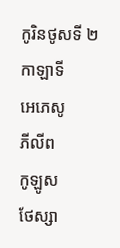កូរិនថូសទី ២
កាឡាទី
អេភេសូ
ភីលីព
កូឡូស
ថែស្សា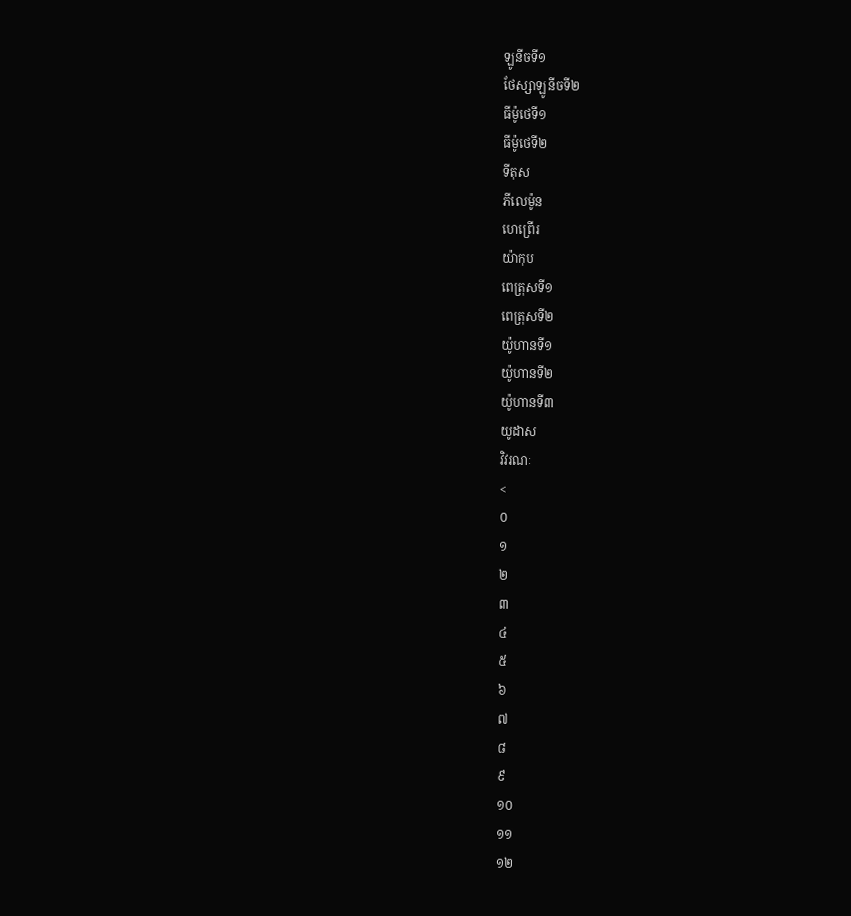ឡូនីចទី១
ថែស្សាឡូនីចទី២
ធីម៉ូថេទី១
ធីម៉ូថេទី២
ទីតុស
ភីលេម៉ូន
ហេព្រើរ
យ៉ាកុប
ពេត្រុសទី១
ពេត្រុសទី២
យ៉ូហានទី១
យ៉ូហានទី២
យ៉ូហានទី៣
យូដាស
វិវរណៈ
<
០
១
២
៣
៤
៥
៦
៧
៨
៩
១០
១១
១២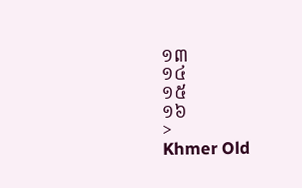១៣
១៤
១៥
១៦
>
Khmer Old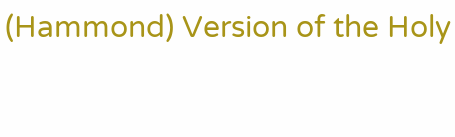(Hammond) Version of the Holy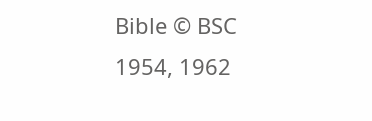Bible © BSC 1954, 1962